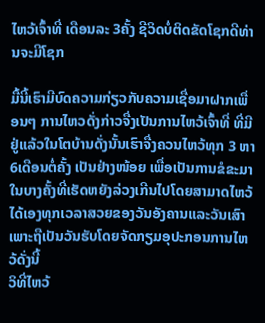ໄຫວ້ເຈົ້າທີ່ ເດືອນລະ 3ຄັ້ງ ຊີວິດບໍ່ຕິດຂັດໂຊກດີທ່ານຈະມີໂຊກ

ມື້ນີ້ເຮົາມີບົດຄວາມກ່ຽວກັບຄວາມເຊື່ອມາຝາກເພື່ອນໆ ການໄຫວດັ່ງກ່າວຈື່ງເປັນການໄຫວ້ເຈົ້າທີ່ ທີ່ມີຢູ່ແລ້ວໃນໂຕບ້ານດັ່ງນັ້ນເຮົາຈື່ງຄວນໄຫວ້ທຸກ 3 ຫາ 6ເດືອນຕໍ່ຄັ້ງ ເປັນຢ່າງໜ້ອຍ ເພື່ອເປັນການຂໍຂະມາໃນບາງຄັ້ງທີ່ເຮັດຫຍັງລ່ວງເກີນໄປໂດຍສາມາດໄຫວ້ໄດ້ເອງທຸກເວລາສວຍຂອງວັນອັງຄານແລະວັນເສົາ ເພາະຖືເປັນວັນຮັບໂດຍຈັດກຽມອຸປະກອນການໄຫວ້ດັ່ງນີ້
ວິທີ່ໄຫວ້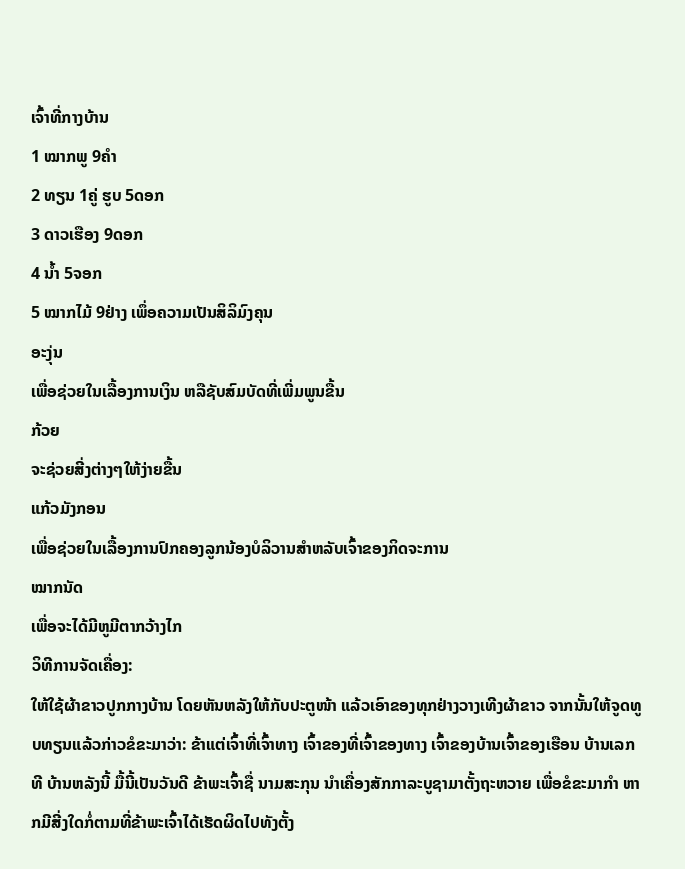ເຈົ້າທີ່ກາງບ້ານ
1 ໝາກພູ 9ຄຳ
2 ທຽນ 1ຄູ່ ຮູບ 5ດອກ
3 ດາວເຮືອງ 9ດອກ
4 ນ້ຳ 5ຈອກ
5 ໝາກໄມ້ 9ຢ່າງ ເພຶ່ອຄວາມເປັນສິລິມົງຄຸນ
ອະງຸ່ນ
ເພື່ອຊ່ວຍໃນເລື້ອງການເງິນ ຫລືຊັບສົມບັດທີ່ເພີ່ມພູນຂື້ນ
ກ້ວຍ
ຈະຊ່ວຍສີ່ງຕ່າງໆໃຫ້ງ່າຍຂື້ນ
ແກ້ວມັງກອນ
ເພື່ອຊ່ວຍໃນເລື້ອງການປົກຄອງລູກນ້ອງບໍລິວານສຳຫລັບເຈົ້າຂອງກິດຈະການ
ໝາກນັດ
ເພື່ອຈະໄດ້ມີຫູມີຕາກວ້າງໄກ
ວິທີການຈັດເຄື່ອງ:
ໃຫ້ໃຊ້ຜ້າຂາວປູກກາງບ້ານ ໂດຍຫັນຫລັງໃຫ້ກັບປະຕູໜ້າ ແລ້ວເອົາຂອງທຸກຢ່າງວາງເທີງຜ້າຂາວ ຈາກນັ້ນໃຫ້ຈູດທູບທຽນແລ້ວກ່າວຂໍຂະມາວ່າ: ຂ້າແຕ່ເຈົ້າທີ່ເຈົ້າທາງ ເຈົ້າຂອງທີ່ເຈົ້າຂອງທາງ ເຈົ້າຂອງບ້ານເຈົ້າຂອງເຮືອນ ບ້ານເລກທີ ບ້ານຫລັງນີ້ ມື້ນີ້ເປັນວັນດີ ຂ້າພະເຈົ້າຊື່ ນາມສະກຸນ ນຳເຄື່ອງສັກກາລະບູຊາມາຕັ້ງຖະຫວາຍ ເພື່ອຂໍຂະມາກຳ ຫາກມີສີ່ງໃດກໍ່ຕາມທີ່ຂ້າພະເຈົ້າໄດ້ເຮັດຜິດໄປທັງຕັ້ງ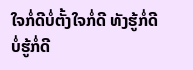ໃຈກໍ່ດີບໍ່ຕັ້ງໃຈກໍ່ດີ ທັງຮູ້ກໍ່ດີບໍ່ຮູ້ກໍ່ດີ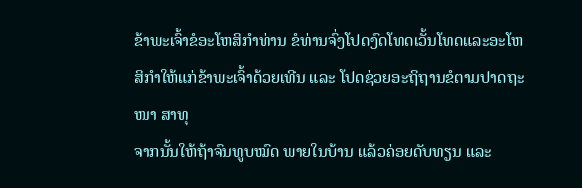ຂ້າພະເຈົ້າຂໍອະໂຫສິກຳທ່ານ ຂໍທ່ານຈົ່ງໂປດງົດໂທດເວັ້ນໂທດແລະອະໂຫສິກຳໃຫ້ແກ່ຂ້າພະເຈົ້າດ້ວຍເທີນ ແລະ ໂປດຊ່ວຍອະຖິຖານຂໍຕາມປາດຖະໜາ ສາທຸ
ຈາກນັ້ນໃຫ້ຖ້າຈົນທູບໝົດ ພາຍໃນບ້ານ ແລ້ວຄ່ອຍດັບທຽນ ແລະ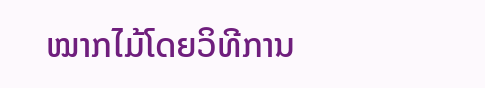ໝາກໄມ້ໂດຍວິທີການ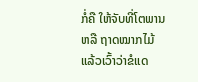ກໍ່ຄື ໃຫ້ຈັບທີ່ໂຕພານ ຫລື ຖາດໝາກໄມ້ ແລ້ວເວົ້າວ່າຂໍແດ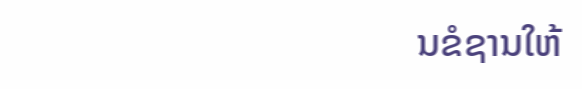ນຂໍຊານໃຫ້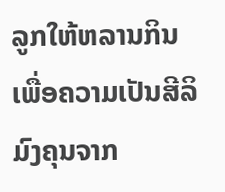ລູກໃຫ້ຫລານກິນ ເພື່ອຄວາມເປັນສີລິມົງຄຸນຈາກ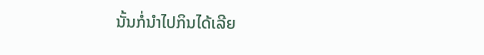ນັ້ນກໍ່ນຳໄປກິນໄດ້ເລີຍ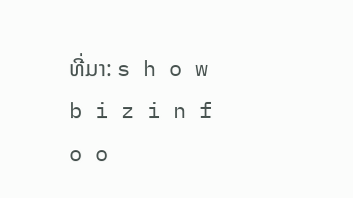ທີ່ມາ: s h o w b i z i n f o o